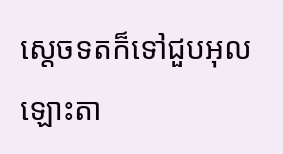ស្តេចទតក៏ទៅជួបអុលឡោះតា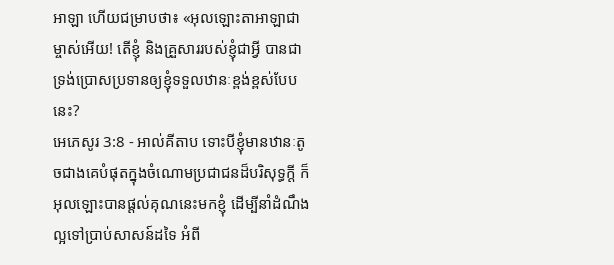អាឡា ហើយជម្រាបថា៖ «អុលឡោះតាអាឡាជាម្ចាស់អើយ! តើខ្ញុំ និងគ្រួសាររបស់ខ្ញុំជាអ្វី បានជាទ្រង់ប្រោសប្រទានឲ្យខ្ញុំទទួលឋានៈខ្ពង់ខ្ពស់បែបនេះ?
អេភេសូរ 3:8 - អាល់គីតាប ទោះបីខ្ញុំមានឋានៈតូចជាងគេបំផុតក្នុងចំណោមប្រជាជនដ៏បរិសុទ្ធក្ដី ក៏អុលឡោះបានផ្ដល់គុណនេះមកខ្ញុំ ដើម្បីនាំដំណឹងល្អទៅប្រាប់សាសន៍ដទៃ អំពី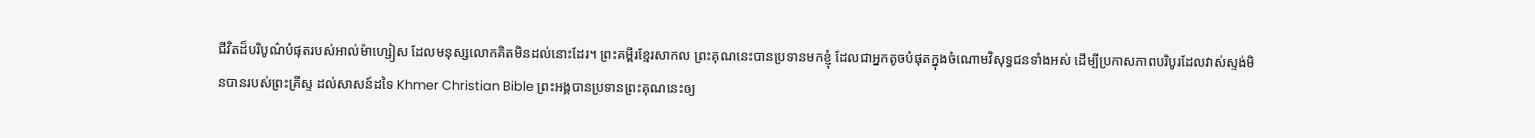ជីវិតដ៏បរិបូណ៌បំផុតរបស់អាល់ម៉ាហ្សៀស ដែលមនុស្សលោកគិតមិនដល់នោះដែរ។ ព្រះគម្ពីរខ្មែរសាកល ព្រះគុណនេះបានប្រទានមកខ្ញុំ ដែលជាអ្នកតូចបំផុតក្នុងចំណោមវិសុទ្ធជនទាំងអស់ ដើម្បីប្រកាសភាពបរិបូរដែលវាស់ស្ទង់មិនបានរបស់ព្រះគ្រីស្ទ ដល់សាសន៍ដទៃ Khmer Christian Bible ព្រះអង្គបានប្រទានព្រះគុណនេះឲ្យ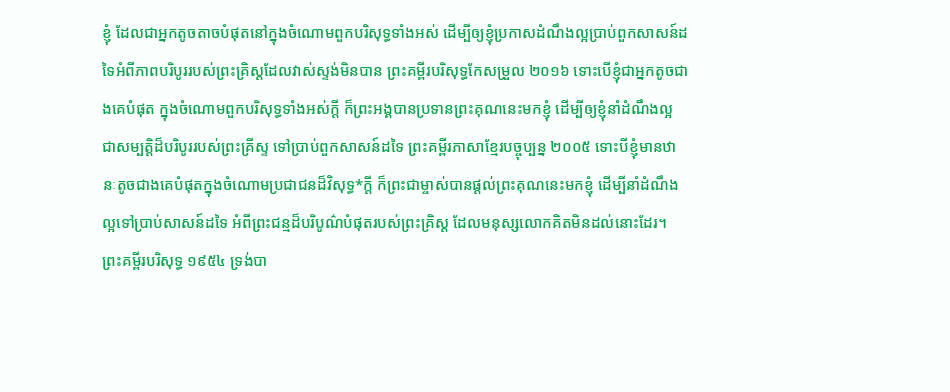ខ្ញុំ ដែលជាអ្នកតូចតាចបំផុតនៅក្នុងចំណោមពួកបរិសុទ្ធទាំងអស់ ដើម្បីឲ្យខ្ញុំប្រកាសដំណឹងល្អប្រាប់ពួកសាសន៍ដទៃអំពីភាពបរិបូររបស់ព្រះគ្រិស្ដដែលវាស់ស្ទង់មិនបាន ព្រះគម្ពីរបរិសុទ្ធកែសម្រួល ២០១៦ ទោះបើខ្ញុំជាអ្នកតូចជាងគេបំផុត ក្នុងចំណោមពួកបរិសុទ្ធទាំងអស់ក្តី ក៏ព្រះអង្គបានប្រទានព្រះគុណនេះមកខ្ញុំ ដើម្បីឲ្យខ្ញុំនាំដំណឹងល្អ ជាសម្បត្តិដ៏បរិបូររបស់ព្រះគ្រីស្ទ ទៅប្រាប់ពួកសាសន៍ដទៃ ព្រះគម្ពីរភាសាខ្មែរបច្ចុប្បន្ន ២០០៥ ទោះបីខ្ញុំមានឋានៈតូចជាងគេបំផុតក្នុងចំណោមប្រជាជនដ៏វិសុទ្ធ*ក្ដី ក៏ព្រះជាម្ចាស់បានផ្ដល់ព្រះគុណនេះមកខ្ញុំ ដើម្បីនាំដំណឹងល្អទៅប្រាប់សាសន៍ដទៃ អំពីព្រះជន្មដ៏បរិបូណ៌បំផុតរបស់ព្រះគ្រិស្ត ដែលមនុស្សលោកគិតមិនដល់នោះដែរ។ ព្រះគម្ពីរបរិសុទ្ធ ១៩៥៤ ទ្រង់បា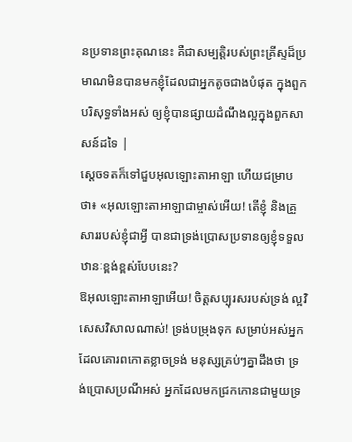នប្រទានព្រះគុណនេះ គឺជាសម្បត្តិរបស់ព្រះគ្រីស្ទដ៏ប្រមាណមិនបានមកខ្ញុំដែលជាអ្នកតូចជាងបំផុត ក្នុងពួកបរិសុទ្ធទាំងអស់ ឲ្យខ្ញុំបានផ្សាយដំណឹងល្អក្នុងពួកសាសន៍ដទៃ |
ស្តេចទតក៏ទៅជួបអុលឡោះតាអាឡា ហើយជម្រាបថា៖ «អុលឡោះតាអាឡាជាម្ចាស់អើយ! តើខ្ញុំ និងគ្រួសាររបស់ខ្ញុំជាអ្វី បានជាទ្រង់ប្រោសប្រទានឲ្យខ្ញុំទទួលឋានៈខ្ពង់ខ្ពស់បែបនេះ?
ឱអុលឡោះតាអាឡាអើយ! ចិត្តសប្បុរសរបស់ទ្រង់ ល្អវិសេសវិសាលណាស់! ទ្រង់បម្រុងទុក សម្រាប់អស់អ្នកដែលគោរពកោតខ្លាចទ្រង់ មនុស្សគ្រប់ៗគ្នាដឹងថា ទ្រង់ប្រោសប្រណីអស់ អ្នកដែលមកជ្រកកោនជាមួយទ្រ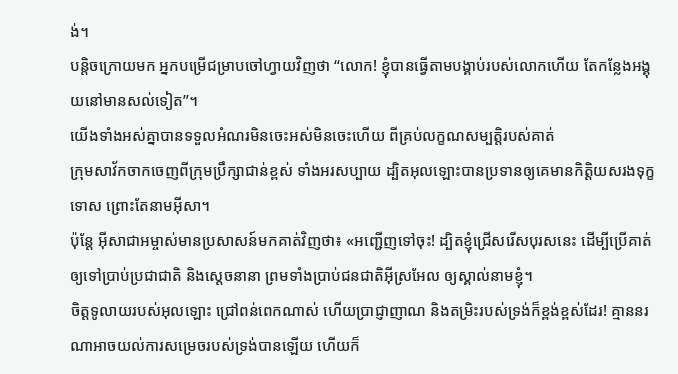ង់។
បន្ដិចក្រោយមក អ្នកបម្រើជម្រាបចៅហ្វាយវិញថា “លោក! ខ្ញុំបានធ្វើតាមបង្គាប់របស់លោកហើយ តែកន្លែងអង្គុយនៅមានសល់ទៀត”។
យើងទាំងអស់គ្នាបានទទួលអំណរមិនចេះអស់មិនចេះហើយ ពីគ្រប់លក្ខណសម្បត្តិរបស់គាត់
ក្រុមសាវ័កចាកចេញពីក្រុមប្រឹក្សាជាន់ខ្ពស់ ទាំងអរសប្បាយ ដ្បិតអុលឡោះបានប្រទានឲ្យគេមានកិត្ដិយសរងទុក្ខទោស ព្រោះតែនាមអ៊ីសា។
ប៉ុន្ដែ អ៊ីសាជាអម្ចាស់មានប្រសាសន៍មកគាត់វិញថា៖ «អញ្ជើញទៅចុះ! ដ្បិតខ្ញុំជ្រើសរើសបុរសនេះ ដើម្បីប្រើគាត់ឲ្យទៅប្រាប់ប្រជាជាតិ និងស្ដេចនានា ព្រមទាំងប្រាប់ជនជាតិអ៊ីស្រអែល ឲ្យស្គាល់នាមខ្ញុំ។
ចិត្តទូលាយរបស់អុលឡោះ ជ្រៅពន់ពេកណាស់ ហើយប្រាជ្ញាញាណ និងតម្រិះរបស់ទ្រង់ក៏ខ្ពង់ខ្ពស់ដែរ! គ្មាននរណាអាចយល់ការសម្រេចរបស់ទ្រង់បានឡើយ ហើយក៏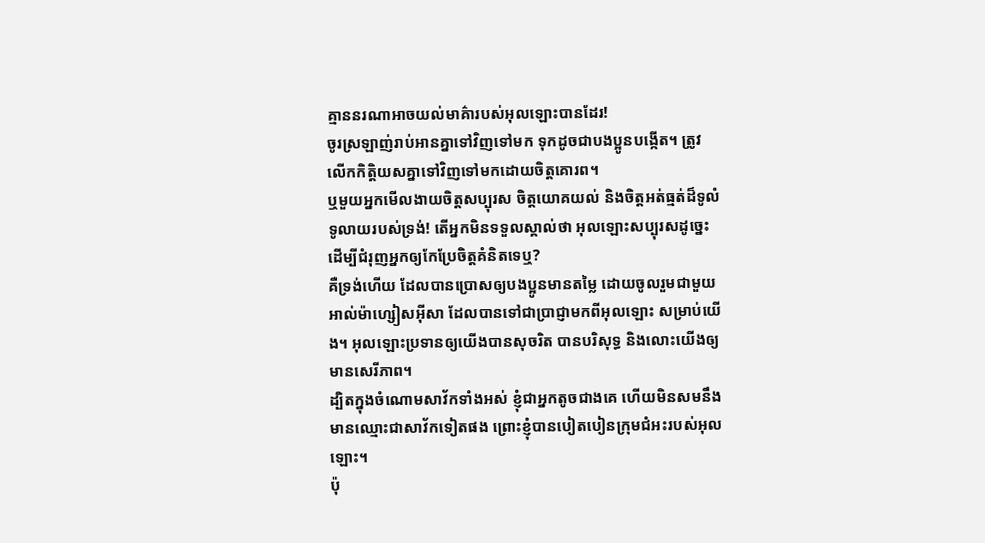គ្មាននរណាអាចយល់មាគ៌ារបស់អុលឡោះបានដែរ!
ចូរស្រឡាញ់រាប់អានគ្នាទៅវិញទៅមក ទុកដូចជាបងប្អូនបង្កើត។ ត្រូវលើកកិត្ដិយសគ្នាទៅវិញទៅមកដោយចិត្ដគោរព។
ឬមួយអ្នកមើលងាយចិត្តសប្បុរស ចិត្តយោគយល់ និងចិត្តអត់ធ្មត់ដ៏ទូលំទូលាយរបស់ទ្រង់! តើអ្នកមិនទទួលស្គាល់ថា អុលឡោះសប្បុរសដូច្នេះ ដើម្បីជំរុញអ្នកឲ្យកែប្រែចិត្ដគំនិតទេឬ?
គឺទ្រង់ហើយ ដែលបានប្រោសឲ្យបងប្អូនមានតម្លៃ ដោយចូលរួមជាមួយអាល់ម៉ាហ្សៀសអ៊ីសា ដែលបានទៅជាប្រាជ្ញាមកពីអុលឡោះ សម្រាប់យើង។ អុលឡោះប្រទានឲ្យយើងបានសុចរិត បានបរិសុទ្ធ និងលោះយើងឲ្យមានសេរីភាព។
ដ្បិតក្នុងចំណោមសាវ័កទាំងអស់ ខ្ញុំជាអ្នកតូចជាងគេ ហើយមិនសមនឹងមានឈ្មោះជាសាវ័កទៀតផង ព្រោះខ្ញុំបានបៀតបៀនក្រុមជំអះរបស់អុលឡោះ។
ប៉ុ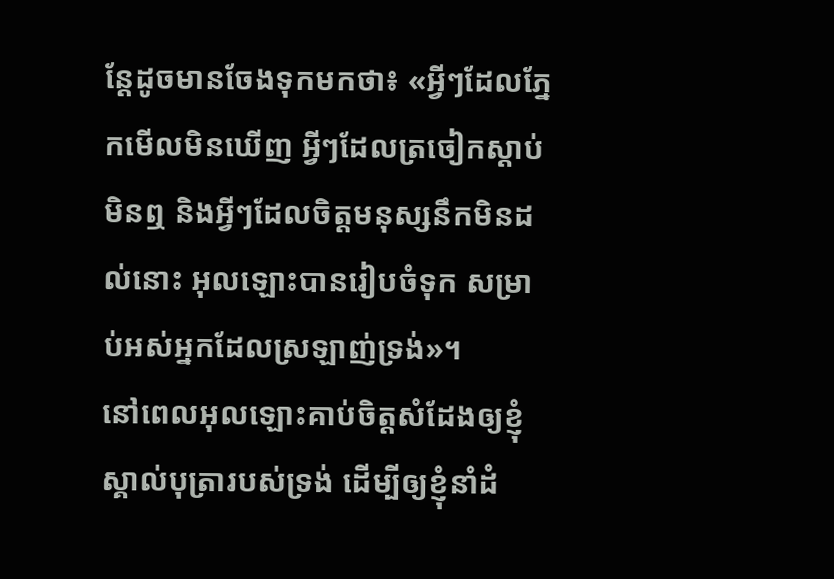ន្ដែដូចមានចែងទុកមកថា៖ «អ្វីៗដែលភ្នែកមើលមិនឃើញ អ្វីៗដែលត្រចៀកស្ដាប់មិនឮ និងអ្វីៗដែលចិត្ដមនុស្សនឹកមិនដល់នោះ អុលឡោះបានរៀបចំទុក សម្រាប់អស់អ្នកដែលស្រឡាញ់ទ្រង់»។
នៅពេលអុលឡោះគាប់ចិត្តសំដែងឲ្យខ្ញុំស្គាល់បុត្រារបស់ទ្រង់ ដើម្បីឲ្យខ្ញុំនាំដំ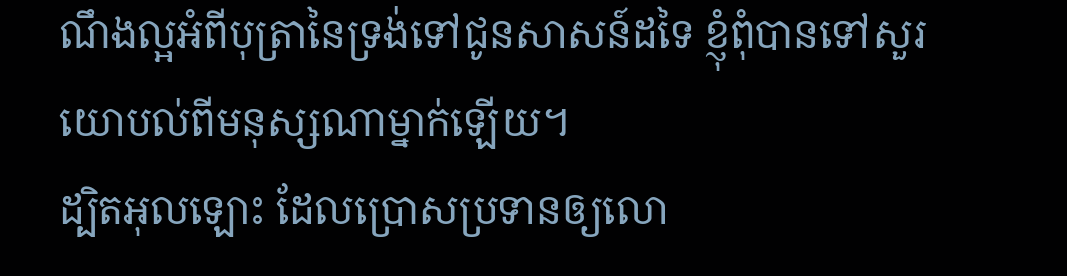ណឹងល្អអំពីបុត្រានៃទ្រង់ទៅជូនសាសន៍ដទៃ ខ្ញុំពុំបានទៅសួរយោបល់ពីមនុស្សណាម្នាក់ឡើយ។
ដ្បិតអុលឡោះ ដែលប្រោសប្រទានឲ្យលោ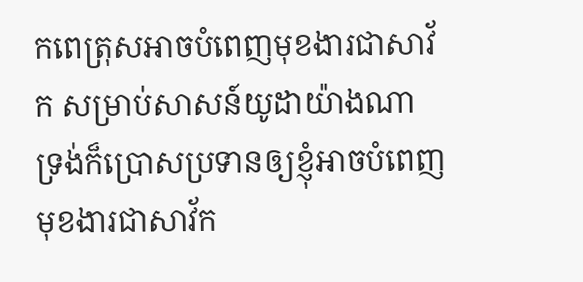កពេត្រុសអាចបំពេញមុខងារជាសាវ័ក សម្រាប់សាសន៍យូដាយ៉ាងណា ទ្រង់ក៏ប្រោសប្រទានឲ្យខ្ញុំអាចបំពេញមុខងារជាសាវ័ក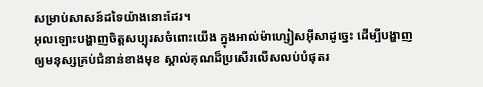សម្រាប់សាសន៍ដទៃយ៉ាងនោះដែរ។
អុលឡោះបង្ហាញចិត្តសប្បុរសចំពោះយើង ក្នុងអាល់ម៉ាហ្សៀសអ៊ីសាដូច្នេះ ដើម្បីបង្ហាញឲ្យមនុស្សគ្រប់ជំនាន់ខាងមុខ ស្គាល់គុណដ៏ប្រសើរលើសលប់បំផុតរ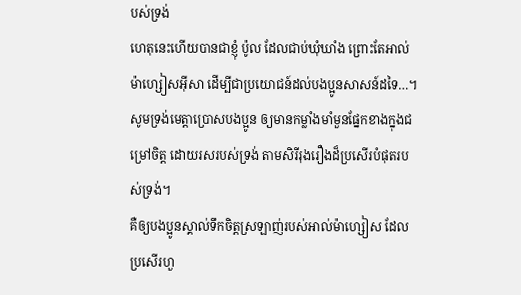បស់ទ្រង់
ហេតុនេះហើយបានជាខ្ញុំ ប៉ូល ដែលជាប់ឃុំឃាំង ព្រោះតែអាល់ម៉ាហ្សៀសអ៊ីសា ដើម្បីជាប្រយោជន៍ដល់បងប្អូនសាសន៍ដទៃ…។
សូមទ្រង់មេត្ដាប្រោសបងប្អូន ឲ្យមានកម្លាំងមាំមួនផ្នែកខាងក្នុងជម្រៅចិត្ដ ដោយរសរបស់ទ្រង់ តាមសិរីរុងរឿងដ៏ប្រសើរបំផុតរបស់ទ្រង់។
គឺឲ្យបងប្អូនស្គាល់ទឹកចិត្តស្រឡាញ់របស់អាល់ម៉ាហ្សៀស ដែលប្រសើរហួ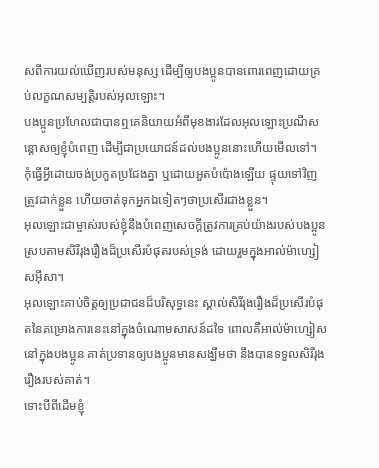សពីការយល់ឃើញរបស់មនុស្ស ដើម្បីឲ្យបងប្អូនបានពោរពេញដោយគ្រប់លក្ខណសម្បត្តិរបស់អុលឡោះ។
បងប្អូនប្រហែលជាបានឮគេនិយាយអំពីមុខងារដែលអុលឡោះប្រណីសន្ដោសឲ្យខ្ញុំបំពេញ ដើម្បីជាប្រយោជន៍ដល់បងប្អូននោះហើយមើលទៅ។
កុំធ្វើអ្វីដោយចង់ប្រកួតប្រជែងគ្នា ឬដោយអួតបំប៉ោងឡើយ ផ្ទុយទៅវិញ ត្រូវដាក់ខ្លួន ហើយចាត់ទុកអ្នកឯទៀតៗថាប្រសើរជាងខ្លួន។
អុលឡោះជាម្ចាស់របស់ខ្ញុំនឹងបំពេញសេចក្ដីត្រូវការគ្រប់យ៉ាងរបស់បងប្អូន ស្របតាមសិរីរុងរឿងដ៏ប្រសើរបំផុតរបស់ទ្រង់ ដោយរួមក្នុងអាល់ម៉ាហ្សៀសអ៊ីសា។
អុលឡោះគាប់ចិត្តឲ្យប្រជាជនដ៏បរិសុទ្ធនេះ ស្គាល់សិរីរុងរឿងដ៏ប្រសើរបំផុតនៃគម្រោងការនេះនៅក្នុងចំណោមសាសន៍ដទៃ ពោលគឺអាល់ម៉ាហ្សៀសនៅក្នុងបងប្អូន គាត់ប្រទានឲ្យបងប្អូនមានសង្ឃឹមថា នឹងបានទទួលសិរីរុងរឿងរបស់គាត់។
ទោះបីពីដើមខ្ញុំ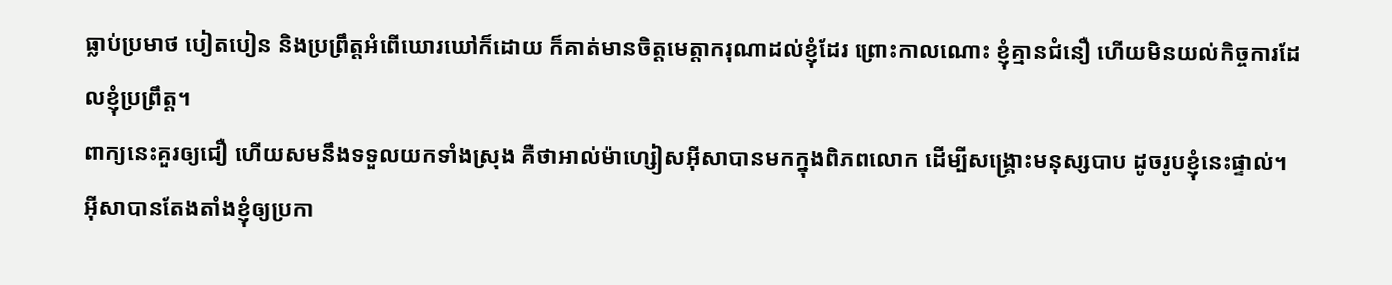ធ្លាប់ប្រមាថ បៀតបៀន និងប្រព្រឹត្ដអំពើឃោរឃៅក៏ដោយ ក៏គាត់មានចិត្តមេត្ដាករុណាដល់ខ្ញុំដែរ ព្រោះកាលណោះ ខ្ញុំគ្មានជំនឿ ហើយមិនយល់កិច្ចការដែលខ្ញុំប្រព្រឹត្ដ។
ពាក្យនេះគួរឲ្យជឿ ហើយសមនឹងទទួលយកទាំងស្រុង គឺថាអាល់ម៉ាហ្សៀសអ៊ីសាបានមកក្នុងពិភពលោក ដើម្បីសង្គ្រោះមនុស្សបាប ដូចរូបខ្ញុំនេះផ្ទាល់។
អ៊ីសាបានតែងតាំងខ្ញុំឲ្យប្រកា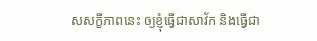សសក្ខីភាពនេះ ឲ្យខ្ញុំធ្វើជាសាវ័ក និងធ្វើជា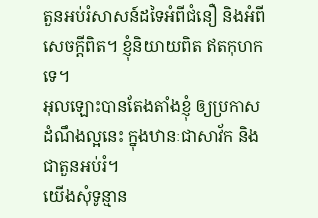តួនអប់រំសាសន៍ដទៃអំពីជំនឿ និងអំពីសេចក្ដីពិត។ ខ្ញុំនិយាយពិត ឥតកុហកទេ។
អុលឡោះបានតែងតាំងខ្ញុំ ឲ្យប្រកាសដំណឹងល្អនេះ ក្នុងឋានៈជាសាវ័ក និងជាតួនអប់រំ។
យើងសុំទូន្មាន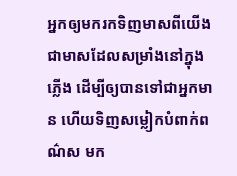អ្នកឲ្យមករកទិញមាសពីយើង ជាមាសដែលសម្រាំងនៅក្នុងភ្លើង ដើម្បីឲ្យបានទៅជាអ្នកមាន ហើយទិញសម្លៀកបំពាក់ពណ៌ស មក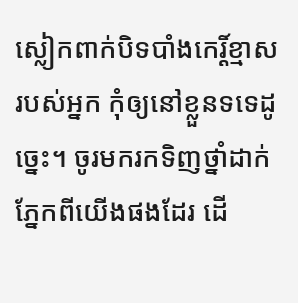ស្លៀកពាក់បិទបាំងកេរ្ដិ៍ខ្មាសរបស់អ្នក កុំឲ្យនៅខ្លួនទទេដូច្នេះ។ ចូរមករកទិញថ្នាំដាក់ភ្នែកពីយើងផងដែរ ដើ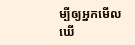ម្បីឲ្យអ្នកមើលឃើ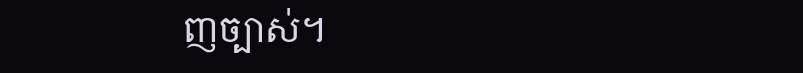ញច្បាស់។